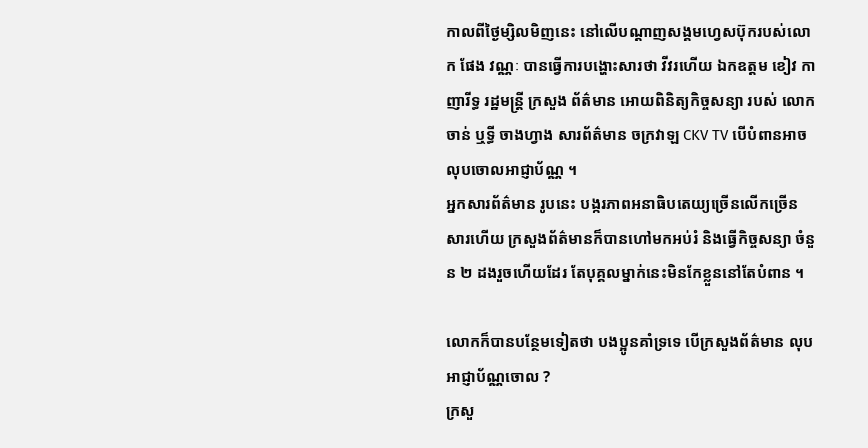កាលពីថ្ងៃម្សិលមិញនេះ នៅលើបណ្តាញសង្គមហ្វេសប៊ុករបស់លោក ផែង វណ្ណៈ បានធ្វើការបង្ហោះសារថា វីវរហេីយ ឯកឧត្ដម ខៀវ កាញារីទ្ធ រដ្ឋមន្ត្រី ក្រសួង ព័ត៌មាន អោយពិនិត្យកិច្ចសន្យា របស់ លោក ចាន់ ឬទ្ធី ចាងហ្វាង សារព័ត៌មាន ចក្រវាឡ CKV TV បេីបំពានអាចលុបចោលអាជ្ញាប័ណ្ណ ។
អ្នកសារព័ត៌មាន រូបនេះ បង្ករភាពអនាធិបតេយ្យច្រេីនលេីកច្រេីនសារហេីយ ក្រសួងព័ត៌មានក៏បានហៅមកអប់រំ និងធ្វើកិច្ចសន្យា ចំនួន ២ ដងរួចហេីយដែរ តែបុគ្គលម្នាក់នេះមិនកែខ្លួននៅតែបំពាន ។

លោកក៏បានបន្ថែមទៀតថា បងប្អូនគាំទ្រទេ បេីក្រសួងព័ត៌មាន លុបអាជ្ញាប័ណ្ណចោល ?
ក្រសួ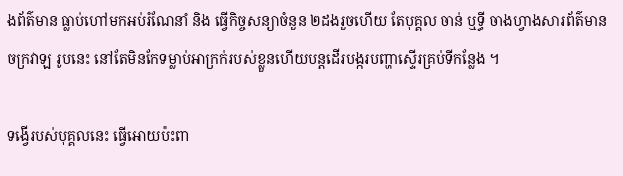ងព័ត៌មាន ធ្លាប់ហៅមកអប់រំណែនាំ និង ធ្វើកិច្ចសន្យាចំនួន ២ដងរួចហេីយ តែបុគ្គល ចាន់ ឬទ្ធី ចាងហ្វាងសារព័ត៌មាន ចក្រវាឡ រូបនេះ នៅតែមិនកែទម្លាប់អាក្រក់របស់ខ្លួនហេីយបន្តដេីរបង្ករបញ្ហាស្ទេីរគ្រប់ទីកន្លែង ។

ទង្វើរបស់បុគ្គលនេះ ធ្វើអោយប៉ះពា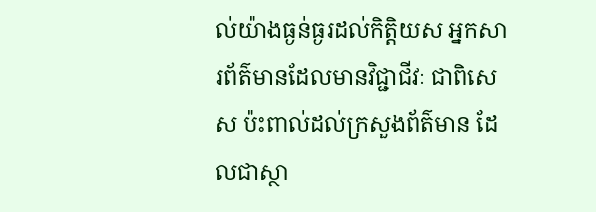ល់យ៉ាងធ្ងន់ធ្ងរដល់កិត្តិយស អ្នកសារព័ត៌មានដែលមានវិជ្ជាជីវៈ ជាពិសេស ប៉ះពាល់ដល់ក្រសួងព័ត៌មាន ដែលជាស្ថា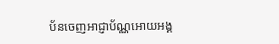ប័នចេញអាជ្ញាប័ណ្ណអោយអង្គ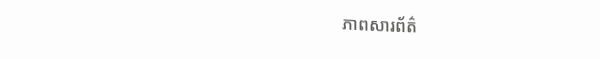ភាពសារព័ត៌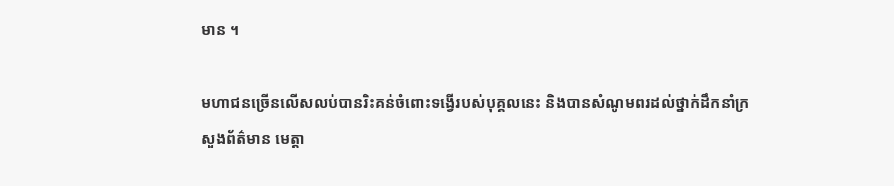មាន ។

មហាជនច្រេីនលេីសលប់បានរិះគន់ចំពោះទង្វើរបស់បុគ្គលនេះ និងបានសំណូមពរដល់ថ្នាក់ដឹកនាំក្រសួងព័ត៌មាន មេត្តា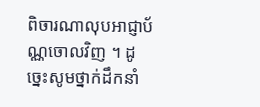ពិចារណាលុបអាជ្ញាប័ណ្ណចោលវិញ ។ ដូច្នេះសូមថ្នាក់ដឹកនាំ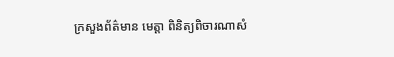ក្រសួងព័ត៌មាន មេត្តា ពិនិត្យពិចារណាសំ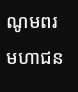ណូមពរមហាជន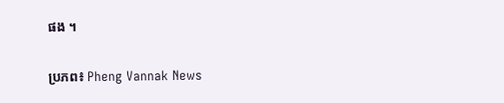ផង ។

ប្រភព៖ Pheng Vannak News